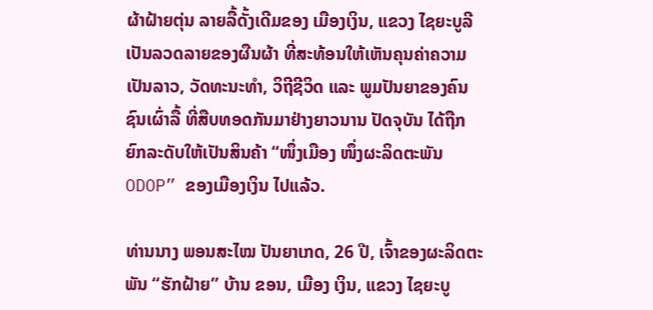ຜ້າຝ້າຍຕຸ່ນ ລາຍລື້ດັ້ງເດີມຂອງ ເມືອງເງິນ, ແຂວງ ໄຊຍະບູລີ ເປັນລວດລາຍຂອງຜືນຜ້າ ທີ່ສະທ້ອນໃຫ້ເຫັນຄຸນຄ່າຄວາມເປັນລາວ, ວັດທະນະທໍາ, ວິຖີຊີວິດ ແລະ ພູມປັນຍາຂອງຄົນຊົນເຜົ່າລື້ ທີ່ສືບທອດກັນມາຢ່າງຍາວນານ ປັດຈຸບັນ ໄດ້ຖືກຍົກລະດັບໃຫ້ເປັນສິນຄ້າ “ໜຶ່ງເມືອງ ໜຶ່ງຜະລິດຕະພັນ ODOP” ຂອງເມືອງເງິນ ໄປແລ້ວ.

ທ່ານນາງ ພອນສະໄໝ ປັນຍາເກດ, 26 ປີ, ເຈົ້າຂອງຜະລິດຕະພັນ “ຮັກຝ້າຍ” ບ້ານ ຂອນ, ເມືອງ ເງິນ, ແຂວງ ໄຊຍະບູ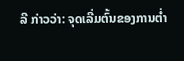ລີ ກ່າວວ່າ: ຈຸດເລີ່ມຕົ້ນຂອງການຕ່ຳ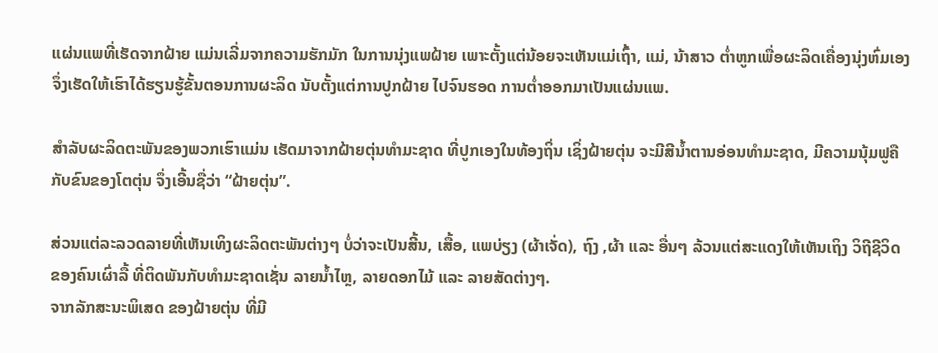ແຜ່ນແພທີ່ເຮັດຈາກຝ້າຍ ແມ່ນເລີ່ມຈາກຄວາມຮັກມັກ ໃນການນຸ່ງແພຝ້າຍ ເພາະຕັ້ງແຕ່ນ້ອຍຈະເຫັນແມ່ເຖົ້າ, ແມ່, ນ້າສາວ ຕ່ຳຫູກເພື່ອຜະລິດເຄື່ອງນຸ່ງຫົ່ມເອງ ຈຶ່ງເຮັດໃຫ້ເຮົາໄດ້ຮຽນຮູ້ຂັ້ນຕອນການຜະລິດ ນັບຕັ້ງແຕ່ການປູກຝ້າຍ ໄປຈົນຮອດ ການຕ່ຳອອກມາເປັນແຜ່ນແພ.

ສຳລັບຜະລິດຕະພັນຂອງພວກເຮົາແມ່ນ ເຮັດມາຈາກຝ້າຍຕຸ່ນທໍາມະຊາດ ທີ່ປູກເອງໃນທ້ອງຖິ່ນ ເຊິ່ງຝ້າຍຕຸ່ນ ຈະມີສີນ້ຳຕານອ່ອນທຳມະຊາດ, ມີຄວາມນຸ້ມຟູຄືກັບຂົນຂອງໂຕຕຸ່ນ ຈຶ່ງເອີ້ນຊື່ວ່າ “ຝ້າຍຕຸ່ນ”.

ສ່ວນແຕ່ລະລວດລາຍທີ່ເຫັນເທິງຜະລິດຕະພັນຕ່າງໆ ບໍ່ວ່າຈະເປັນສີ້ນ, ເສື້ອ, ແພບ່ຽງ (ຜ້າເຈັ່ດ), ຖົງ ,ຜ້າ ແລະ ອື່ນໆ ລ້ວນແຕ່ສະແດງໃຫ້ເຫັນເຖິງ ວິຖີຊີວິດ ຂອງຄົນເຜົ່າລື້ ທີ່ຕິດພັນກັບທຳມະຊາດເຊັ່ນ ລາຍນ້ຳໄຫຼ, ລາຍດອກໄມ້ ແລະ ລາຍສັດຕ່າງໆ.
ຈາກລັກສະນະພິເສດ ຂອງຝ້າຍຕຸ່ນ ທີ່ມີ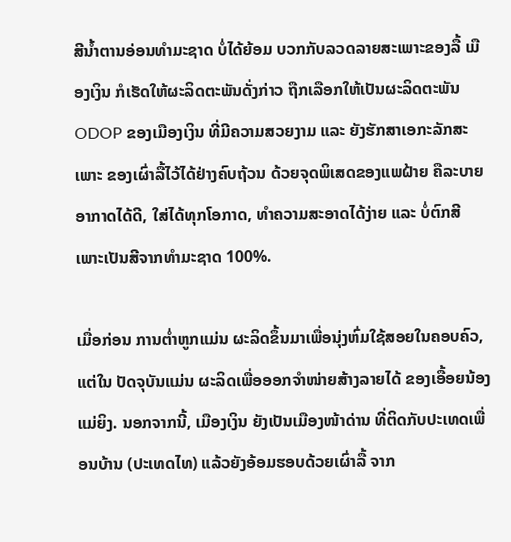ສີນ້ຳຕານອ່ອນທຳມະຊາດ ບໍ່ໄດ້ຍ້ອມ ບວກກັບລວດລາຍສະເພາະຂອງລື້ ເມືອງເງິນ ກໍເຮັດໃຫ້ຜະລິດຕະພັນດັ່ງກ່າວ ຖືກເລືອກໃຫ້ເປັນຜະລິດຕະພັນ ODOP ຂອງເມືອງເງິນ ທີ່ມີຄວາມສວຍງາມ ແລະ ຍັງຮັກສາເອກະລັກສະເພາະ ຂອງເຜົ່າລື້ໄວ້ໄດ້ຢ່າງຄົບຖ້ວນ ດ້ວຍຈຸດພິເສດຂອງແພຝ້າຍ ຄືລະບາຍອາກາດໄດ້ດີ, ໃສ່ໄດ້ທຸກໂອກາດ, ທຳຄວາມສະອາດໄດ້ງ່າຍ ແລະ ບໍ່ຕົກສີ ເພາະເປັນສີຈາກທຳມະຊາດ 100%.

ເມື່ອກ່ອນ ການຕ່ຳຫູກແມ່ນ ຜະລິດຂຶ້ນມາເພື່ອນຸ່ງຫົ່ມໃຊ້ສອຍໃນຄອບຄົວ, ແຕ່ໃນ ປັດຈຸບັນແມ່ນ ຜະລິດເພື່ອອອກຈຳໜ່າຍສ້າງລາຍໄດ້ ຂອງເອື້ອຍນ້ອງແມ່ຍິງ. ນອກຈາກນີ້, ເມືອງເງິນ ຍັງເປັນເມືອງໜ້າດ່ານ ທີ່ຕິດກັບປະເທດເພື່ອນບ້ານ (ປະເທດໄທ) ແລ້ວຍັງອ້ອມຮອບດ້ວຍເຜົ່າລື້ ຈາກ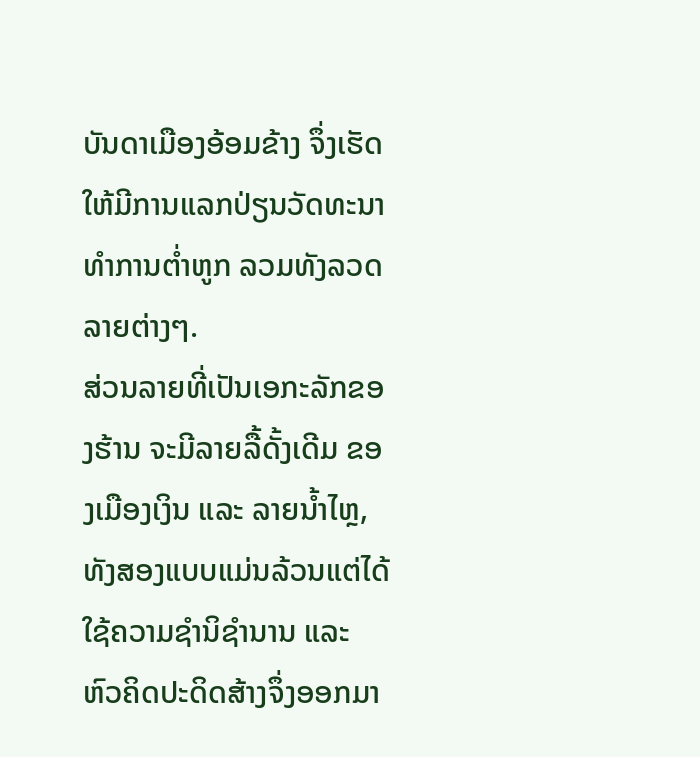ບັນດາເມືອງອ້ອມຂ້າງ ຈຶ່ງເຮັດໃຫ້ມີການແລກປ່ຽນວັດທະນາທຳການຕ່ຳຫູກ ລວມທັງລວດລາຍຕ່າງໆ.
ສ່ວນລາຍທີ່ເປັນເອກະລັກຂອງຮ້ານ ຈະມີລາຍລື້ດັ້ງເດີມ ຂອງເມືອງເງິນ ແລະ ລາຍນ້ຳໄຫຼ, ທັງສອງແບບແມ່ນລ້ວນແຕ່ໄດ້ໃຊ້ຄວາມຊຳນິຊຳນານ ແລະ ຫົວຄິດປະດິດສ້າງຈຶ່ງອອກມາ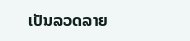ເປັນລວດລາຍ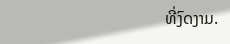ທີ່ງົດງາມ.